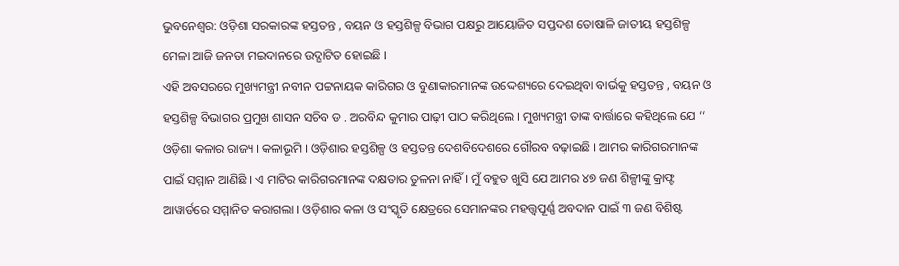ଭୁବନେଶ୍ୱର: ଓଡ଼ିଶା ସରକାରଙ୍କ ହସ୍ତତନ୍ତ , ବୟନ ଓ ହସ୍ତଶିଳ୍ପ ବିଭାଗ ପକ୍ଷରୁ ଆୟୋଜିତ ସପ୍ତଦଶ ତୋଷାଳି ଜାତୀୟ ହସ୍ତଶିଳ୍ପ ମେଳା ଆଜି ଜନତା ମଇଦାନରେ ଉଦ୍ଘାଟିତ ହୋଇଛି ।
ଏହି ଅବସରରେ ମୁଖ୍ୟମନ୍ତ୍ରୀ ନବୀନ ପଟ୍ଟନାୟକ କାରିଗର ଓ ବୁଣାକାରମାନଙ୍କ ଉଦ୍ଦେଶ୍ୟରେ ଦେଇଥିବା ବାର୍ଭକୁ ହସ୍ତତନ୍ତ , ବୟନ ଓ ହସ୍ତଶିଳ୍ପ ବିଭାଗର ପ୍ରମୁଖ ଶାସନ ସଚିବ ଡ . ଅରବିନ୍ଦ କୁମାର ପାଢ଼ୀ ପାଠ କରିଥିଲେ । ମୁଖ୍ୟମନ୍ତ୍ରୀ ତାଙ୍କ ବାର୍ତ୍ତାରେ କହିଥିଲେ ଯେ ‘‘ ଓଡ଼ିଶା କଳାର ରାଜ୍ୟ । କଳାଭୂମି । ଓଡ଼ିଶାର ହସ୍ତଶିଳ୍ପ ଓ ହସ୍ତତନ୍ତ ଦେଶବିଦେଶରେ ଗୌରବ ବଢ଼ାଇଛି । ଆମର କାରିଗରମାନଙ୍କ ପାଇଁ ସମ୍ମାନ ଆଣିଛି । ଏ ମାଟିର କାରିଗରମାନଙ୍କ ଦକ୍ଷତାର ତୁଳନା ନାହିଁ । ମୁଁ ବହୁତ ଖୁସି ଯେ ଆମର ୪୭ ଜଣ ଶିଳ୍ପୀଙ୍କୁ କ୍ରାଫ୍ଟ ଆୱାର୍ଡରେ ସମ୍ମାନିତ କରାଗଲା । ଓଡ଼ିଶାର କଳା ଓ ସଂସ୍କୃତି କ୍ଷେତ୍ରରେ ସେମାନଙ୍କର ମହତ୍ତ୍ଵପୂର୍ଣ୍ଣ ଅବଦାନ ପାଇଁ ୩ ଜଣ ବିଶିଷ୍ଟ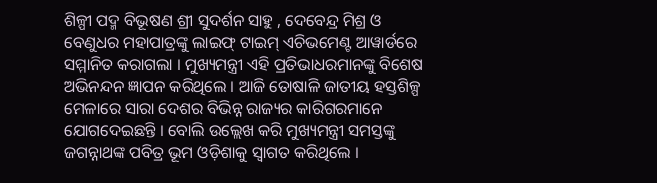ଶିଳ୍ପୀ ପଦ୍ମ ବିଭୂଷଣ ଶ୍ରୀ ସୁଦର୍ଶନ ସାହୁ , ଦେବେନ୍ଦ୍ର ମିଶ୍ର ଓ ବେଣୁଧର ମହାପାତ୍ରଙ୍କୁ ଲାଇଫ୍ ଟାଇମ୍ ଏଚିଭମେଣ୍ଟ ଆୱାର୍ଡରେ ସମ୍ମାନିତ କରାଗଲା । ମୁଖ୍ୟମନ୍ତ୍ରୀ ଏହି ପ୍ରତିଭାଧରମାନଙ୍କୁ ବିଶେଷ ଅଭିନନ୍ଦନ ଜ୍ଞାପନ କରିଥିଲେ । ଆଜି ତୋଷାଳି ଜାତୀୟ ହସ୍ତଶିଳ୍ପ ମେଳାରେ ସାରା ଦେଶର ବିଭିନ୍ନ ରାଜ୍ୟର କାରିଗରମାନେ ଯୋଗଦେଇଛନ୍ତି । ବୋଲି ଉଲ୍ଲେଖ କରି ମୁଖ୍ୟମନ୍ତ୍ରୀ ସମସ୍ତଙ୍କୁ ଜଗନ୍ନାଥଙ୍କ ପବିତ୍ର ଭୂମ ଓଡ଼ିଶାକୁ ସ୍ଵାଗତ କରିଥିଲେ ।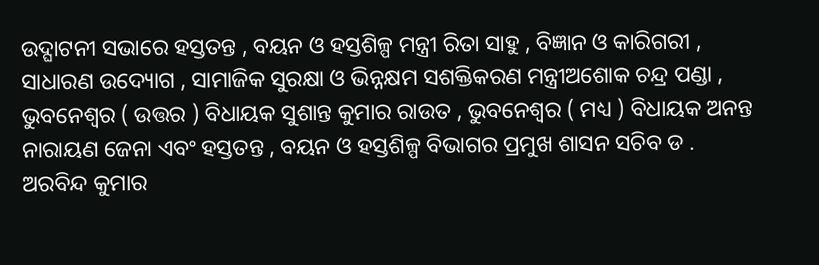ଉଦ୍ଘାଟନୀ ସଭାରେ ହସ୍ତତନ୍ତ , ବୟନ ଓ ହସ୍ତଶିଳ୍ପ ମନ୍ତ୍ରୀ ରିତା ସାହୁ , ବିଜ୍ଞାନ ଓ କାରିଗରୀ , ସାଧାରଣ ଉଦ୍ୟୋଗ , ସାମାଜିକ ସୁରକ୍ଷା ଓ ଭିନ୍ନକ୍ଷମ ସଶକ୍ତିକରଣ ମନ୍ତ୍ରୀଅଶୋକ ଚନ୍ଦ୍ର ପଣ୍ଡା , ଭୁବନେଶ୍ଵର ( ଉତ୍ତର ) ବିଧାୟକ ସୁଶାନ୍ତ କୁମାର ରାଉତ , ଭୁବନେଶ୍ଵର ( ମଧ୍ୟ ) ବିଧାୟକ ଅନନ୍ତ ନାରାୟଣ ଜେନା ଏବଂ ହସ୍ତତନ୍ତ , ବୟନ ଓ ହସ୍ତଶିଳ୍ପ ବିଭାଗର ପ୍ରମୁଖ ଶାସନ ସଚିବ ଡ . ଅରବିନ୍ଦ କୁମାର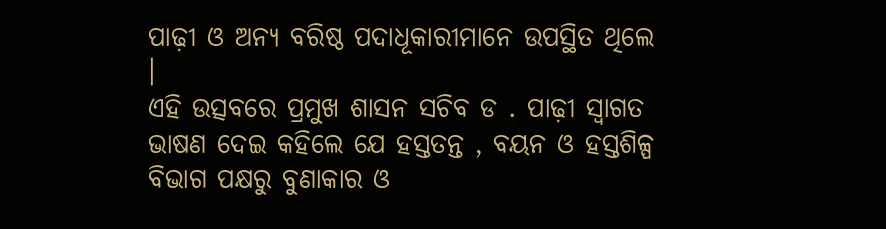ପାଢ଼ୀ ଓ ଅନ୍ୟ ବରିଷ୍ଠ ପଦାଧୂକାରୀମାନେ ଉପସ୍ଥିତ ଥିଲେ ।
ଏହି ଉତ୍ସବରେ ପ୍ରମୁଖ ଶାସନ ସଚିବ ଡ . ପାଢ଼ୀ ସ୍ଵାଗତ ଭାଷଣ ଦେଇ କହିଲେ ଯେ ହସ୍ତତନ୍ତ , ବୟନ ଓ ହସ୍ତଶିଳ୍ପ ବିଭାଗ ପକ୍ଷରୁ ବୁଣାକାର ଓ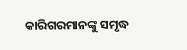କାରିଗରମାନଙ୍କୁ ସମୃଦ୍ଧ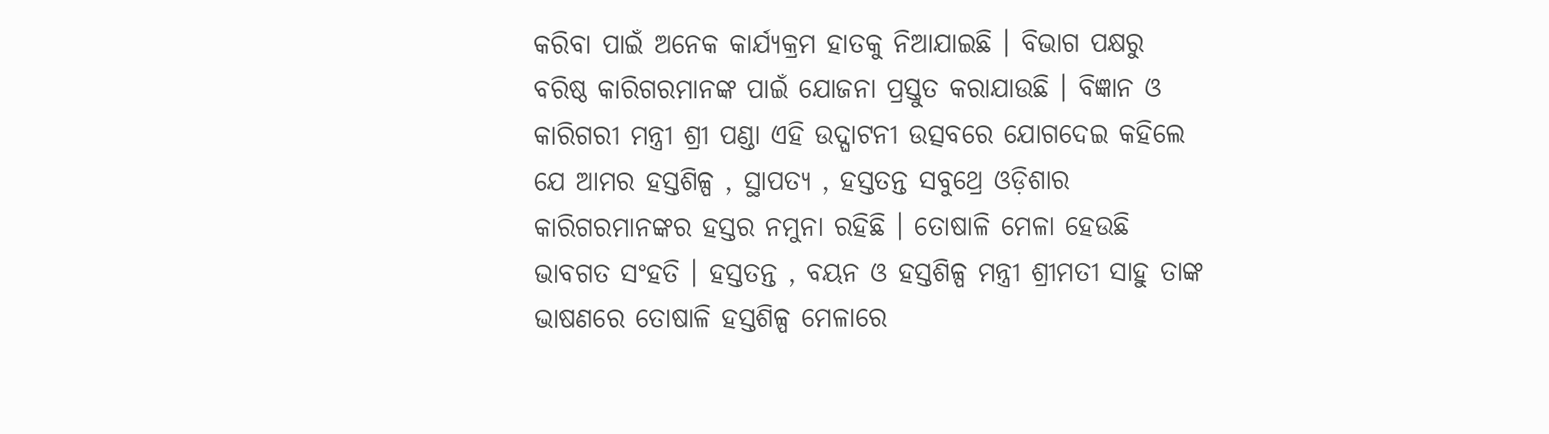କରିବା ପାଇଁ ଅନେକ କାର୍ଯ୍ୟକ୍ରମ ହାତକୁ ନିଆଯାଇଛି । ବିଭାଗ ପକ୍ଷରୁ ବରିଷ୍ଠ କାରିଗରମାନଙ୍କ ପାଇଁ ଯୋଜନା ପ୍ରସ୍ତୁତ କରାଯାଉଛି । ବିଜ୍ଞାନ ଓ କାରିଗରୀ ମନ୍ତ୍ରୀ ଶ୍ରୀ ପଣ୍ଡା ଏହି ଉଦ୍ଘାଟନୀ ଉତ୍ସବରେ ଯୋଗଦେଇ କହିଲେ ଯେ ଆମର ହସ୍ତଶିଳ୍ପ , ସ୍ଥାପତ୍ୟ , ହସ୍ତତନ୍ତ ସବୁଥ୍ରେ ଓଡ଼ିଶାର କାରିଗରମାନଙ୍କର ହସ୍ତର ନମୁନା ରହିଛି । ତୋଷାଳି ମେଳା ହେଉଛି ଭାବଗତ ସଂହତି । ହସ୍ତତନ୍ତ , ବୟନ ଓ ହସ୍ତଶିଳ୍ପ ମନ୍ତ୍ରୀ ଶ୍ରୀମତୀ ସାହୁ ତାଙ୍କ ଭାଷଣରେ ତୋଷାଳି ହସ୍ତଶିଳ୍ପ ମେଳାରେ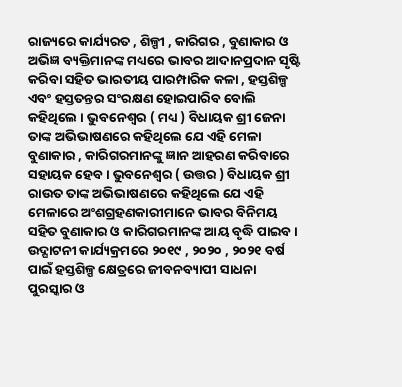ରାଜ୍ୟରେ କାର୍ଯ୍ୟରତ , ଶିଳ୍ପୀ , କାରିଗର , ବୁଣାକାର ଓ ଅଭିଜ୍ଞ ବ୍ୟକ୍ତିମାନଙ୍କ ମଧ୍ୟରେ ଭାବର ଆଦାନପ୍ରଦାନ ସୃଷ୍ଟି କରିବା ସହିତ ଭାରତୀୟ ପାରମ୍ପାରିକ କଳା , ହସ୍ତଶିଳ୍ପ ଏବଂ ହସ୍ତତନ୍ତର ସଂରକ୍ଷଣ ହୋଇପାରିବ ବୋଲି କହିଥିଲେ । ଭୁବନେଶ୍ଵର ( ମଧ୍ୟ ) ବିଧାୟକ ଶ୍ରୀ ଜେନା ତାଙ୍କ ଅଭିଭାଷଣରେ କହିଥିଲେ ଯେ ଏହି ମେଳା ବୁଣାକାର , କାରିଗରମାନଙ୍କୁ ଜ୍ଞାନ ଆହରଣ କରିବାରେ ସହାୟକ ହେବ । ଭୁବନେଶ୍ଵର ( ଉତ୍ତର ) ବିଧାୟକ ଶ୍ରୀ ରାଉତ ତାଙ୍କ ଅଭିଭାଷଣରେ କହିଥିଲେ ଯେ ଏହି ମେଳାରେ ଅଂଶଗ୍ରହଣକାରୀମାନେ ଭାବର ବିନିମୟ ସହିତ ବୁଣାକାର ଓ କାରିଗରମାନଙ୍କ ଆୟ ବୃଦ୍ଧି ପାଇବ ।
ଉଦ୍ଘାଟନୀ କାର୍ଯ୍ୟକ୍ରମରେ ୨୦୧୯ , ୨୦୨୦ , ୨୦୨୧ ବର୍ଷ ପାଇଁ ହସ୍ତଶିଳ୍ପ କ୍ଷେତ୍ରରେ ଜୀବନବ୍ୟାପୀ ସାଧନା ପୁରସ୍କାର ଓ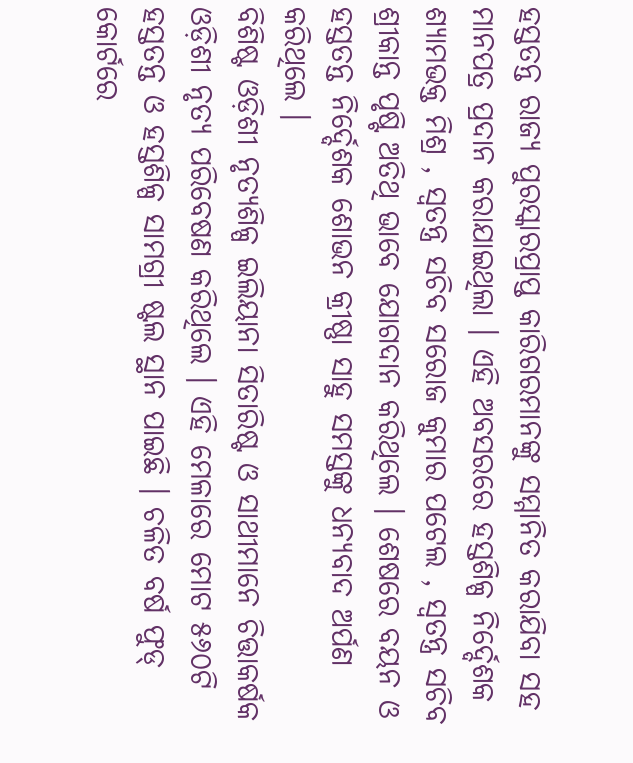ହସ୍ତତନ୍ତ ରାଜ୍ୟ ପୁରସ୍କାରପ୍ରାପ୍ତ କାରିଗରମାନଙ୍କୁ ସମ୍ମାନିତ କରାଯିବା ସହ ମାନପତ୍ର ପ୍ରଦାନ କରାଯାଇଥିଲା । ଏହି ଅବସରରେ ହସ୍ତଶିଳ୍ପ ନିର୍ଦ୍ଦେଶକ ଶ୍ୟାମଭକ୍ତ ମିଶ୍ର , ସ୍ଵତନ୍ତ୍ର ସଚିବ ସରୋଜ କୁମାର ପଟେଲ , ସ୍ଵତନ୍ତ୍ର ସଚିବ ଶ୍ରୀକାନ୍ତ ପୃଷ୍ଟି ଅତିଥି ଭାବେ ଯୋଗଦାନ କରିଥିଲେ । ଶେଷରେ ବୟନ ଓ ହସ୍ତତନ୍ତ ନିର୍ଦ୍ଦେଶକ ଶୋଭନ କ୍ରୀଷ୍ଣା ସାହୁ ସମସ୍ତଙ୍କୁ ଧନ୍ୟବାଦ ଅର୍ପଣ କରିଥିଲେ ।
ବିଶିଷ୍ଟ ଓଡ଼ିଶୀ ନୃତ୍ୟଶିଳ୍ପ ଇଲିୟାନା ସିତାରିଷ୍ଟ ଓ ସାଥୀମାନେ ଚିତ୍ତାକର୍ଷକ ଓଡ଼ିଶୀ ନୃତ୍ୟ ପରିବେଷଣ କରିଥିଲେ । ଏହି ମେଳାରେ ମୋଟ ୫୬୦ଟି ହସ୍ତତନ୍ତ ଓ ହସ୍ତଶିଳ୍ପ ସାମଗ୍ରୀ ଷ୍ଟଲ ସ୍ଥାନ ପାଇଛି । ଚଳିତ ବର୍ଷ ଫୁଡ୍ କୋର୍ଟରେ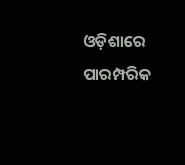ଓଡ଼ିଶାରେ ପାରମ୍ପରିକ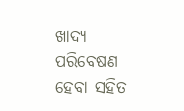ଖାଦ୍ୟ ପରିବେଷଣ ହେବା ସହିତ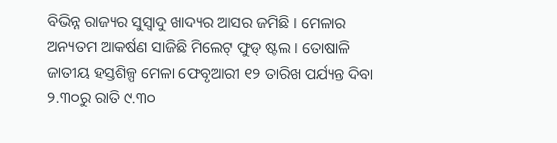ବିଭିନ୍ନ ରାଜ୍ୟର ସୁସ୍ୱାଦୁ ଖାଦ୍ୟର ଆସର ଜମିଛି । ମେଳାର ଅନ୍ୟତମ ଆକର୍ଷଣ ସାଜିଛି ମିଲେଟ୍ ଫୁଡ୍ ଷ୍ଟଲ । ତୋଷାଳି ଜାତୀୟ ହସ୍ତଶିଳ୍ପ ମେଳା ଫେବୃଆରୀ ୧୨ ତାରିଖ ପର୍ଯ୍ୟନ୍ତ ଦିବା ୨.୩୦ରୁ ରାତି ୯.୩୦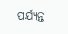ପର୍ଯ୍ୟନ୍ତ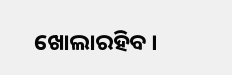ଖୋଲାରହିବ ।